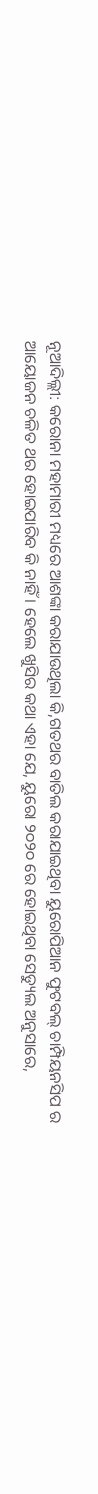ନୂଆଦିଲ୍ଲୀ: କରୋନା ମହାମାରୀ ମଧ୍ୟରେ ଆଶଙ୍କା କରାଯାଉଥିଲା କି,ଗତଥର ବାତିଲ କରାଯାଇଥିବା ୟୁରୋପିଆନ ଫୁଟବଲ୍ ଚାମ୍ପିୟନସିପ ର ଆୟୋଜନ ଚଳିତ ଥର ହୋଇପାରିବ କି ନାହିଁ । ହେଲେ ଖୁସିର କଥା ଏହା ଯେ, ୟୁରୋ ୨୦୨୦ ରେ ହୋଇଥିବା ସେଡ୍ୟୁଲ ଅନୁସାରେ,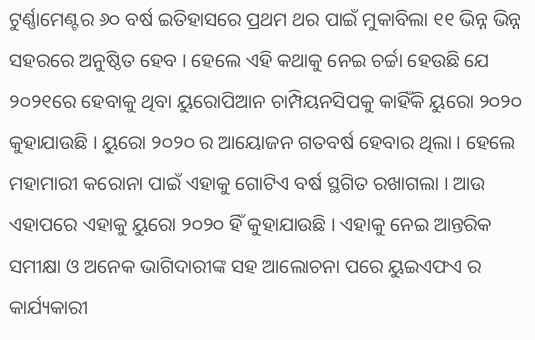ଟୁର୍ଣ୍ଣାମେଣ୍ଟର ୬୦ ବର୍ଷ ଇତିହାସରେ ପ୍ରଥମ ଥର ପାଇଁ ମୁକାବିଲା ୧୧ ଭିନ୍ନ ଭିନ୍ନ ସହରରେ ଅନୁଷ୍ଠିତ ହେବ । ହେଲେ ଏହି କଥାକୁ ନେଇ ଚର୍ଚ୍ଚା ହେଉଛି ଯେ ୨୦୨୧ରେ ହେବାକୁ ଥିବା ୟୁରୋପିଆନ ଚାମ୍ପିୟନସିପକୁ କାହିଁକି ୟୁରୋ ୨୦୨୦ କୁହାଯାଉଛି । ୟୁରୋ ୨୦୨୦ ର ଆୟୋଜନ ଗତବର୍ଷ ହେବାର ଥିଲା । ହେଲେ ମହାମାରୀ କରୋନା ପାଇଁ ଏହାକୁ ଗୋଟିଏ ବର୍ଷ ସ୍ଥଗିତ ରଖାଗଲା । ଆଉ ଏହାପରେ ଏହାକୁ ୟୁରୋ ୨୦୨୦ ହିଁ କୁହାଯାଉଛି । ଏହାକୁ ନେଇ ଆନ୍ତରିକ ସମୀକ୍ଷା ଓ ଅନେକ ଭାଗିଦାରୀଙ୍କ ସହ ଆଲୋଚନା ପରେ ୟୁଇଏଫଏ ର କାର୍ଯ୍ୟକାରୀ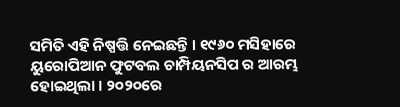ସମିତି ଏହି ନିଷ୍ପତ୍ତି ନେଇଛନ୍ତି । ୧୯୬୦ ମସିହାରେ ୟୁରୋପିଆନ ଫୁଟବଲ ଚାମ୍ପିୟନସିପ ର ଆରମ୍ଭ ହୋଇଥିଲା । ୨୦୨୦ରେ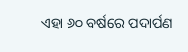ଏହା ୬୦ ବର୍ଷରେ ପଦାର୍ପଣ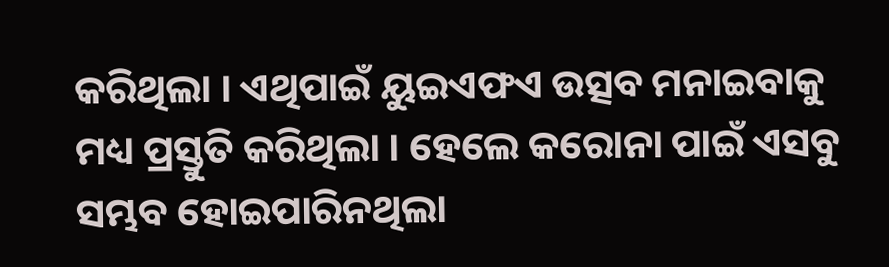କରିଥିଲା । ଏଥିପାଇଁ ୟୁଇଏଫଏ ଉତ୍ସବ ମନାଇବାକୁ ମଧ୍ୟ ପ୍ରସ୍ତୁତି କରିଥିଲା । ହେଲେ କରୋନା ପାଇଁ ଏସବୁ ସମ୍ଭବ ହୋଇପାରିନଥିଲା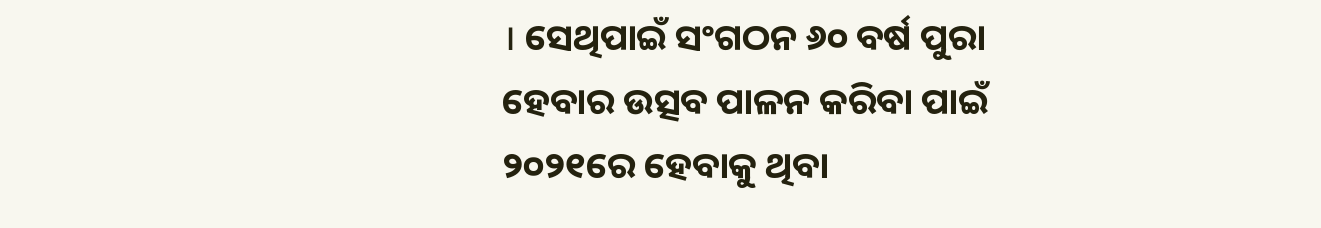। ସେଥିପାଇଁ ସଂଗଠନ ୬୦ ବର୍ଷ ପୁରା ହେବାର ଉତ୍ସବ ପାଳନ କରିବା ପାଇଁ ୨୦୨୧ରେ ହେବାକୁ ଥିବା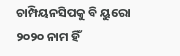ଚାମ୍ପିୟନସିପକୁ ବି ୟୁରୋ ୨୦୨୦ ନାମ ହିଁ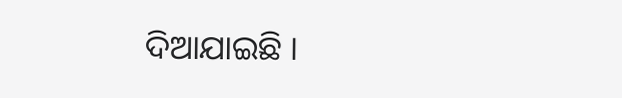ଦିଆଯାଇଛି ।